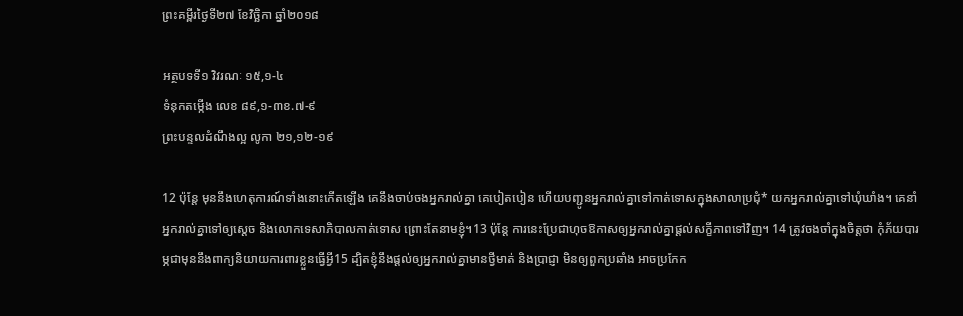ព្រះគម្ពីរថ្ងៃទី២៧ ខែវិច្ឆិកា ឆ្នាំ២០១៨

អត្ថបទទី១ វិវរណៈ ១៥,១-៤
ទំនុកតម្កើង លេខ ៨៩,១-៣ខ.៧-៩
ព្រះបន្ទលដំណឹងល្អ លូកា ២១,១២-១៩

12 ប៉ុន្តែ មុននឹងហេតុ‌ការណ៍ទាំងនោះកើតឡើង គេនឹងចាប់ចងអ្នករាល់គ្នា គេបៀត‌បៀន ហើយបញ្ជូនអ្នករាល់គ្នាទៅកាត់ទោសក្នុងសាលាប្រជុំ* យកអ្នករាល់គ្នាទៅឃុំ‌ឃាំង។ គេនាំអ្នករាល់គ្នាទៅឲ្យស្ដេច និងលោកទេសា‌ភិបាលកាត់ទោស ព្រោះតែនាមខ្ញុំ។13 ប៉ុន្តែ ការនេះប្រែជាហុចឱកាសឲ្យអ្នករាល់គ្នាផ្ដល់សក្ខីភាពទៅវិញ។ 14 ត្រូវចងចាំក្នុងចិត្តថា កុំភ័យបារម្ភជាមុននឹងពាក្យនិយាយការពារខ្លួនធ្វើអ្វី15 ដ្បិតខ្ញុំនឹងផ្ដល់ឲ្យអ្នករាល់គ្នាមានថ្វីមាត់ និងប្រាជ្ញា មិនឲ្យពួកប្រឆាំង អាចប្រកែក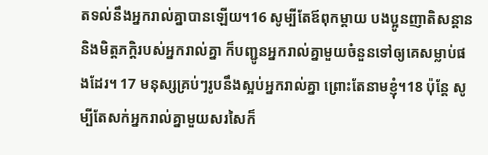តទល់នឹងអ្នករាល់គ្នាបានឡើយ។16 សូម្បីតែឪពុក‌ម្ដាយ បង‌ប្អូនញាតិ‌សន្ដាន និងមិត្ត‌ភក្ដិរបស់អ្នករាល់គ្នា ក៏បញ្ជូនអ្នករាល់គ្នាមួយចំនួនទៅឲ្យគេសម្លាប់ផងដែរ។ 17 មនុស្សគ្រប់ៗរូបនឹងស្អប់អ្នករាល់គ្នា ព្រោះតែនាមខ្ញុំ។18 ប៉ុន្តែ សូម្បីតែសក់អ្នករាល់គ្នាមួយសរសៃក៏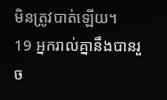មិនត្រូវបាត់ឡើយ។
19 អ្នករាល់គ្នានឹងបានរួច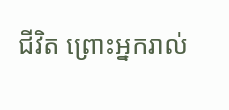ជីវិត ព្រោះអ្នករាល់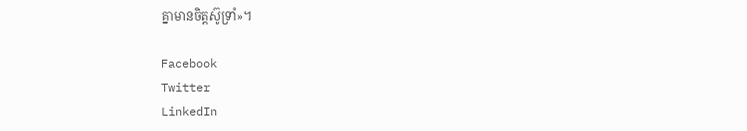គ្នាមានចិត្តស៊ូ‌ទ្រាំ»។

Facebook
Twitter
LinkedIn